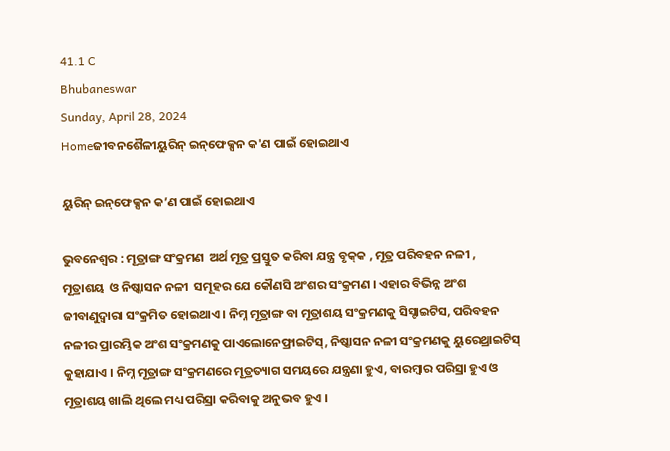41.1 C
Bhubaneswar
Sunday, April 28, 2024
Homeଜୀବନଶୈଳୀୟୁରିନ୍‌ ଇନ୍‌ଫେକ୍ସନ କ'ଣ ପାଇଁ ହୋଇଥାଏ

ୟୁରିନ୍‌ ଇନ୍‌ଫେକ୍ସନ କ’ଣ ପାଇଁ ହୋଇଥାଏ

ଭୁବନେଶ୍ୱର : ମୂତ୍ରାଙ୍ଗ ସଂକ୍ରମଣ  ଅର୍ଥ ମୂତ୍ର ପ୍ରସ୍ତୁତ କରିବା ଯନ୍ତ୍ର ବୃକ୍‌କ , ମୂତ୍ର ପରିବହନ ନଳୀ , ମୂତ୍ରାଶୟ  ଓ ନିଷ୍କାସନ ନଳୀ  ସମୂହର ଯେ କୌଣସି ଅଂଶର ସଂକ୍ରମଣ । ଏହାର ବିଭିନ୍ନ ଅଂଶ ଜୀବାଣୁଦ୍ୱାରା ସଂକ୍ରମିତ ହୋଇଥାଏ । ନିମ୍ନ ମୂତ୍ରାଙ୍ଗ ବା ମୂତ୍ରାଶୟ ସଂକ୍ରମଣକୁ ସିସ୍ଟାଇଟିସ, ପରିବହନ ନଳୀର ପ୍ରାରମ୍ଭିକ ଅଂଶ ସଂକ୍ରମଣକୁ ପାଏଲୋନେଫ୍ରାଇଟିସ୍, ନିଷ୍କାସନ ନଳୀ ସଂକ୍ରମଣକୁ ୟୁରେଥ୍ରାଇଟିସ୍  କୁହାଯାଏ । ନିମ୍ନ ମୂତ୍ରାଙ୍ଗ ସଂକ୍ରମଣରେ ମୂତ୍ରତ୍ୟାଗ ସମୟରେ ଯନ୍ତ୍ରଣା ହୁଏ, ବାରମ୍ବାର ପରିସ୍ରା ହୁଏ ଓ ମୂତ୍ରାଶୟ ଖାଲି ଥିଲେ ମଧ୍ୟ ପରିସ୍ରା କରିବାକୁ ଅନୁଭବ ହୁଏ ।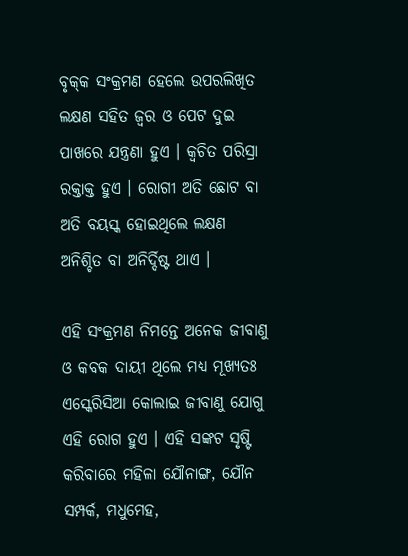ବୃକ୍‌କ ସଂକ୍ରମଣ ହେଲେ ଉପରଲିଖିତ ଲକ୍ଷଣ ସ‌ହିତ ଜ୍ୱର ଓ ପେଟ ଦୁଇ ପାଖରେ ଯନ୍ତ୍ରଣା ହୁଏ । କ୍ୱଚିତ ପରିସ୍ରା ରକ୍ତାକ୍ତ ହୁଏ । ରୋଗୀ ଅତି ଛୋଟ ବା ଅତି ବୟସ୍କ ହୋଇଥିଲେ ଲକ୍ଷଣ ଅନିଶ୍ଚିତ ବା ଅନିର୍ଦ୍ଦିଷ୍ଟ ଥାଏ ।

ଏହି ସଂକ୍ରମଣ ନିମନ୍ତେ ଅନେକ ଜୀବାଣୁ ଓ କବକ ଦାୟୀ ଥିଲେ ମଧ୍ୟ ମୂଖ୍ୟତଃ ଏସ୍କେରିସିଆ କୋଲାଇ ଜୀବାଣୁ ଯୋଗୁ ଏହି ରୋଗ ହୁଏ । ଏହି ସଙ୍କଟ ସୃଷ୍ଟି କରିବାରେ ମହିଳା ଯୌନାଙ୍ଗ, ଯୌନ ସମ୍ପର୍କ, ମଧୁମେହ,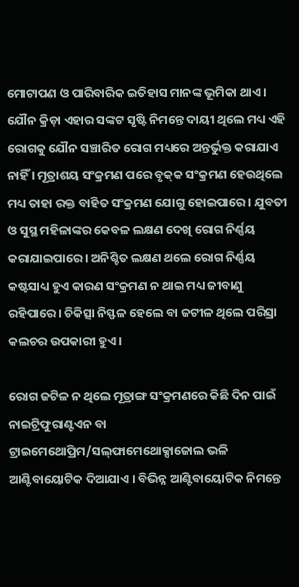ମୋଟାପଣ ଓ ପାରିବାରିକ ଇତିହାସ ମାନଙ୍କ ଭୂମିକା ଥାଏ । ଯୌନ କ୍ରିଡ଼ା ଏହାର ସଙ୍କଟ ସୃଷ୍ଟି ନିମନ୍ତେ ଦାୟୀ ଥିଲେ ମଧ୍ୟ ଏହି ରୋଗକୁ ଯୌନ ସଞ୍ଚାରିତ ରୋଗ ମଧ୍ୟରେ ଅନ୍ତର୍ଭୁକ୍ତ କରାଯାଏ ନାହିଁ । ମୂତ୍ରାଶୟ ସଂକ୍ରମଣ ପରେ ବୃକ୍‌କ ସଂକ୍ରମଣ ହେଉଥିଲେ ମଧ୍ୟ ତାହା ରକ୍ତ ବାହିତ ସଂକ୍ରମଣ ଯୋଗୁ ହୋଇପାରେ । ଯୁବତୀ ଓ ସୁସ୍ଥ ମହିଳାଙ୍କର କେବଳ ଲକ୍ଷଣ ଦେଖି ରୋଗ ନିର୍ଣ୍ଣୟ କରାଯାଇପାରେ । ଅନିଶ୍ଚିତ ଲକ୍ଷଣ ଥଲେ ରୋଗ ନିର୍ଣ୍ଣୟ କଷ୍ଟସାଧ୍ୟ ହୁଏ କାରଣ ସଂକ୍ରମଣ ନ ଥାଇ ମଧ୍ୟ ଜୀବାଣୁ ରହିପାରେ । ଚିକିତ୍ସା ନିସ୍ଫଳ ହେଲେ ବା ଜଟୀଳ ଥିଲେ ପରିସ୍ରା କଲଚର ଉପକାରୀ ହୁଏ ।

ରୋଗ ଜଟିଳ ନ ଥିଲେ ମୂତ୍ରାଙ୍ଗ ସଂକ୍ରମଣରେ କିଛି ଦିନ ପାଇଁ ନାଇଟ୍ରିଫୁରାଣ୍ଟଏନ ବା ଟ୍ରାଇମେଥୋପ୍ରିମ/ସଲ୍‌ଫାମେଥୋକ୍ସାଜୋଲ ଭଳି ଆଣ୍ଟିବାୟୋଟିକ ଦିଆଯାଏ । ବିଭିନ୍ନ ଆଣ୍ଟିବାୟୋଟିକ ନିମନ୍ତେ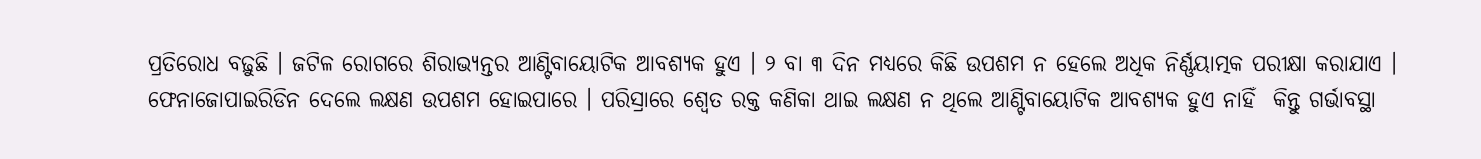ପ୍ରତିରୋଧ ବଢ଼ୁଛି । ଜଟିଳ ରୋଗରେ ଶିରାଭ୍ୟନ୍ତର ଆଣ୍ଟିବାୟୋଟିକ ଆବଶ୍ୟକ ହୁଏ । ୨ ବା ୩ ଦିନ ମଧ୍ୟରେ କିଛି ଉପଶମ ନ ହେଲେ ଅଧିକ ନିର୍ଣ୍ଣୟାତ୍ମକ ପରୀକ୍ଷା କରାଯାଏ । ଫେନାଜୋପାଇରିଡିନ ଦେଲେ ଲକ୍ଷଣ ଉପଶମ ହୋଇପାରେ । ପରିସ୍ରାରେ ଶ୍ୱେତ ରକ୍ତ କଣିକା ଥାଇ ଲକ୍ଷଣ ନ ଥିଲେ ଆଣ୍ଟିବାୟୋଟିକ ଆବଶ୍ୟକ ହୁଏ ନାହିଁ  କିନ୍ତୁ ଗର୍ଭାବସ୍ଥା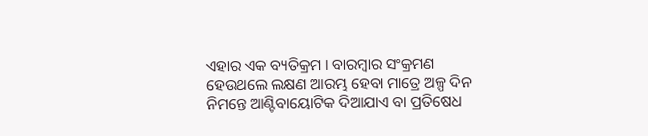ଏହାର ଏକ ବ୍ୟତିକ୍ରମ । ବାରମ୍ବାର ସଂକ୍ରମଣ ହେଉଥଲେ ଲକ୍ଷଣ ଆରମ୍ଭ ହେବା ମାତ୍ରେ ଅଳ୍ପ ଦିନ ନିମନ୍ତେ ଆଣ୍ଟିବାୟୋଟିକ ଦିଆଯାଏ ବା ପ୍ରତିଷେଧ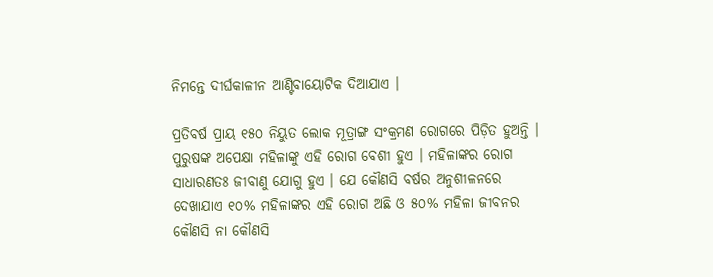ନିମନ୍ତେ ଦୀର୍ଘକାଳୀନ ଆଣ୍ଟିବାୟୋଟିକ ଦିଆଯାଏ ।

ପ୍ରତିବର୍ଷ ପ୍ରାୟ ୧୫୦ ନିୟୁତ ଲୋକ ମୂତ୍ରାଙ୍ଗ ସଂକ୍ରମଣ ରୋଗରେ ପିଡ଼ିତ ହୁଅନ୍ତି । ପୁରୁଷଙ୍କ ଅପେକ୍ଷା ମହିଳାଙ୍କୁ ଏହି ରୋଗ ବେଶୀ ହୁଏ । ମହିଳାଙ୍କର ରୋଗ ସାଧାରଣତଃ ଜୀବାଣୁ ଯୋଗୁ ହୁଏ । ଯେ କୌଣସି ବର୍ଷର ଅନୁଶୀଳନରେ ଦେଖାଯାଏ ୧୦% ମହିଳାଙ୍କର ଏହି ରୋଗ ଅଛି ଓ ୫୦% ମହିଳା ଜୀବନର କୌଣସି ନା କୌଣସି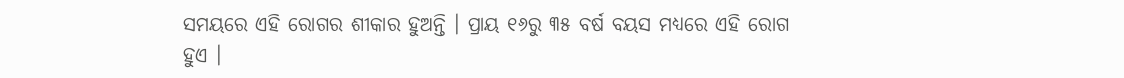ସମୟରେ ଏହି ରୋଗର ଶୀକାର ହୁଅନ୍ତି । ପ୍ରାୟ ୧୬ରୁ ୩୫ ବର୍ଷ ବୟସ ମଧ୍ୟରେ ଏହି ରୋଗ ହୁଏ ।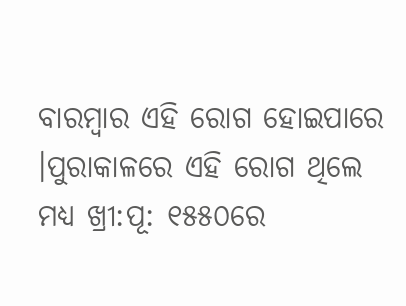ବାରମ୍ବାର ଏହି ରୋଗ ହୋଇପାରେ ।ପୁରାକାଳରେ ଏହି ରୋଗ ଥିଲେ ମଧ୍ୟ ଖ୍ରୀ:ପୂ: ୧୫୫୦ରେ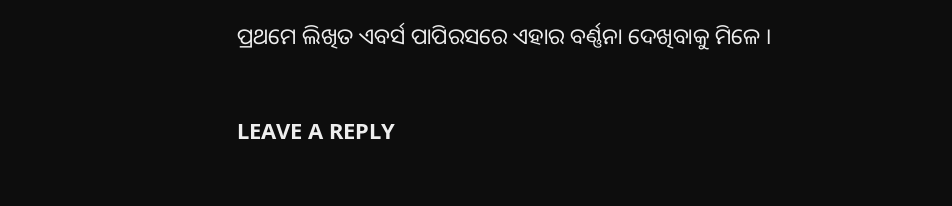ପ୍ରଥମେ ଲିଖିତ ଏବର୍ସ ପାପିରସରେ ଏହାର ବର୍ଣ୍ଣନା ଦେଖିବାକୁ ମିଳେ ।

LEAVE A REPLY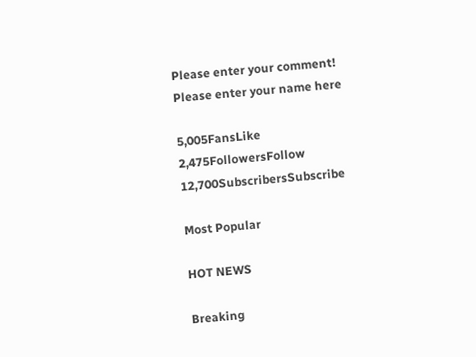Please enter your comment!
Please enter your name here

5,005FansLike
2,475FollowersFollow
12,700SubscribersSubscribe

Most Popular

HOT NEWS

Breaking